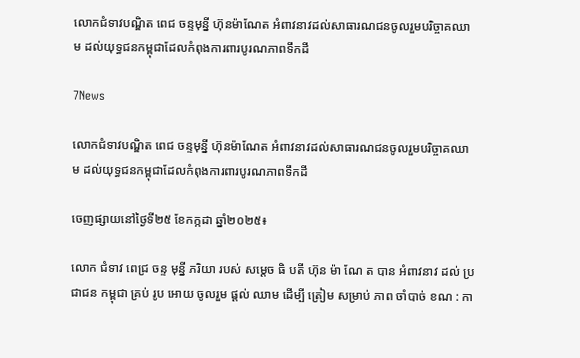លោកជំទាវបណ្ឌិត ពេជ ចន្ទមុន្នី ហ៊ុនម៉ាណែត អំពាវនាវដល់សាធារណជនចូលរួមបរិច្ចាគឈាម ដល់យុទ្ធជនកម្ពុជាដែលកំពុងការពារបូរណភាពទឹកដី

7News

លោកជំទាវបណ្ឌិត ពេជ ចន្ទមុន្នី ហ៊ុនម៉ាណែត អំពាវនាវដល់សាធារណជនចូលរួមបរិច្ចាគឈាម ដល់យុទ្ធជនកម្ពុជាដែលកំពុងការពារបូរណភាពទឹកដី

ចេញផ្សាយនៅថ្ងៃទី២៥ ខែកក្កដា ឆ្នាំ២០២៥៖

លោក ជំទាវ ពេជ្រ ចន្ទ មុន្នី ភរិយា របស់ សម្តេច ធិ បតី ហ៊ុន ម៉ា ណែ ត បាន អំពាវនាវ ដល់ ប្រជាជន កម្ពុជា គ្រប់ រូប អោយ ចូលរួម ផ្តល់ ឈាម ដើម្បី ត្រៀម សម្រាប់ ភាព ចាំបាច់ ខណ : កា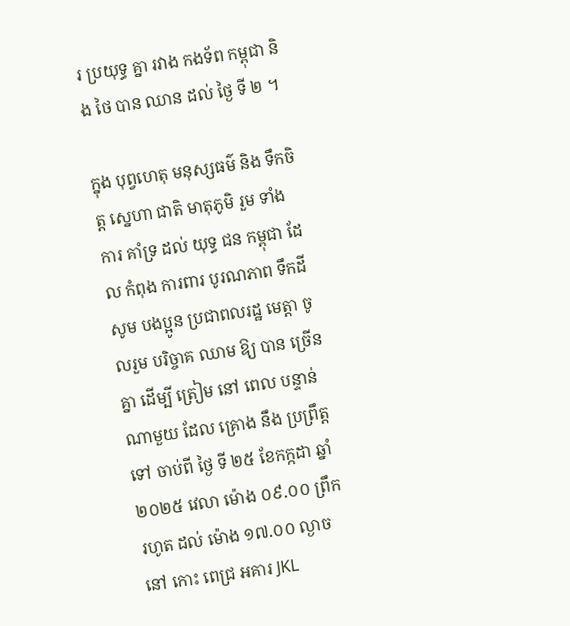រ ប្រយុទ្ធ គ្នា រវាង កងទ័ព កម្ពុជា និង ថៃ បាន ឈាន ដល់ ថ្ងៃ ទី ២ ។

ក្នុង បុព្វហេតុ មនុស្សធម៌ និង ទឹកចិត្ត ស្នេហា ជាតិ មាតុភូមិ រួម ទាំង ការ គាំទ្រ ដល់ យុទ្ធ ជន កម្ពុជា ដែល កំពុង ការពារ បូរណភាព ទឹកដី សូម បងប្អូន ប្រជាពលរដ្ឋ មេត្តា ចូលរួម បរិច្ចាគ ឈាម ឱ្យ បាន ច្រើន គ្នា ដើម្បី ត្រៀម នៅ ពេល បន្ទាន់ ណាមួយ ដែល គ្រោង នឹង ប្រព្រឹត្ត ទៅ ចាប់ពី ថ្ងៃ ទី ២៥ ខែកក្កដា ឆ្នាំ ២០២៥ វេលា ម៉ោង ០៩.០០ ព្រឹក រហូត ដល់ ម៉ោង ១៧.០០ ល្ងាច នៅ កោះ ពេជ្រ អគារ JKL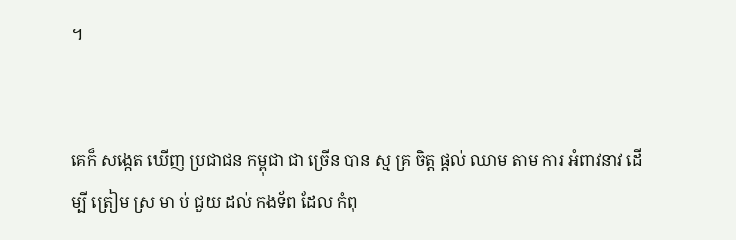។


គេក៏ សង្កេត ឃើញ ប្រជាជន កម្ពុជា ជា ច្រើន បាន ស្ម គ្រ ចិត្ត ផ្តល់ ឈាម តាម ការ អំពាវនាវ ដើម្បី ត្រៀម ស្រ មា ប់ ជួយ ដល់ កងទ័ព ដែល កំពុ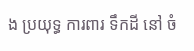ង ប្រយុទ្ធ ការពារ ទឹកដី នៅ ចំ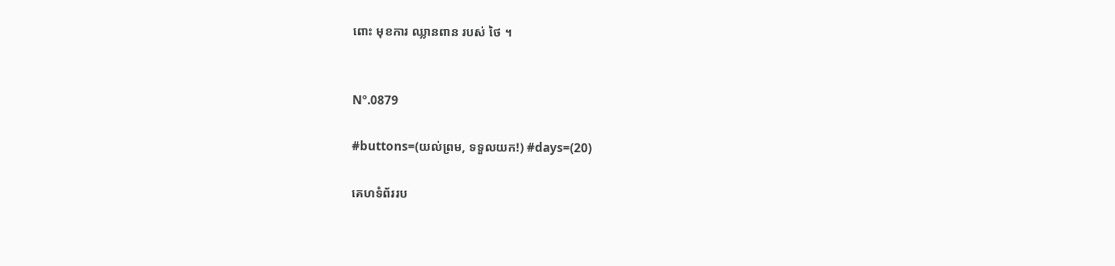ពោះ មុខការ ឈ្លានពាន របស់ ថៃ ។


Nº.0879

#buttons=(យល់ព្រម, ទទួលយក!) #days=(20)

គេហទំព័ររប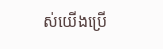ស់យើងប្រើ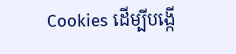Cookies ដើម្បីបង្កើ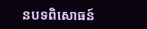នបទពិសោធន៍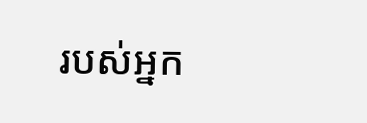របស់អ្នក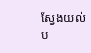ស្វែងយល់ប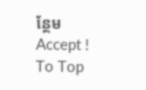ន្ថែម
Accept !
To Top